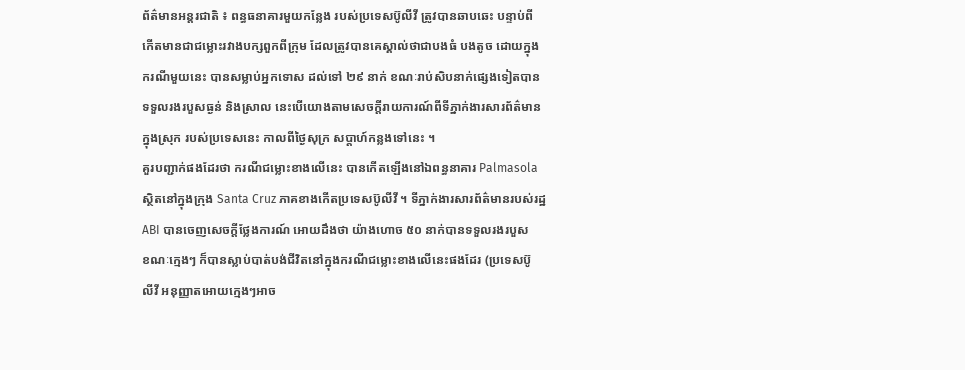ព័ត៌មានអន្តរជាតិ ៖ ពន្ធធនាគារមួយកន្លែង របស់ប្រទេសប៊ូលីវី ត្រូវបានឆាបឆេះ បន្ទាប់ពី
កើតមានជាជម្លោះរវាងបក្សពួកពីក្រុម ដែលត្រូវបានគេស្គាល់ថាជាបងធំ បងតូច ដោយក្នុង
ករណីមួយនេះ បានសម្លាប់អ្នកទោស ដល់ទៅ ២៩ នាក់ ខណៈរាប់សិបនាក់ផ្សេងទៀតបាន
ទទួលរងរបួសធ្ងន់ និងស្រាល នេះបើយោងតាមសេចក្តីរាយការណ៍ពីទីភ្នាក់ងារសារព័ត៌មាន
ក្នុងស្រុក របស់ប្រទេសនេះ កាលពីថ្ងៃសុក្រ សប្តាហ៍កន្លងទៅនេះ ។
គួរបញ្ជាក់ផងដែរថា ករណីជម្លោះខាងលើនេះ បានកើតឡើងនៅឯពន្ធនាគារ Palmasola
ស្ថិតនៅក្នុងក្រុង Santa Cruz ភាគខាងកើតប្រទេសប៊ូលីវី ។ ទីភ្នាក់ងារសារព័ត៌មានរបស់រដ្ឋ
ABI បានចេញសេចក្តីថ្លែងការណ៍ អោយដឹងថា យ៉ាងហោច ៥០ នាក់បានទទួលរងរបួស
ខណៈក្មេងៗ ក៏បានស្លាប់បាត់បង់ជីវិតនៅក្នុងករណីជម្លោះខាងលើនេះផងដែរ (ប្រទេសប៊ូ
លីវី អនុញ្ញាតអោយក្មេងៗអាច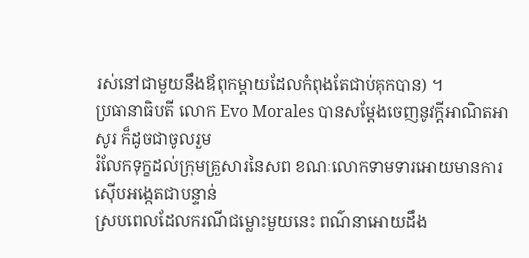រស់នៅជាមួយនឹងឪពុកម្តាយដែលកំពុងតែជាប់គុកបាន) ។
ប្រធានាធិបតី លោក Evo Morales បានសម្តែងចេញនូវក្តីអាណិតអាសូរ ក៏ដូចជាចូលរួម
រំលែកទុក្ខដល់ក្រុមគ្រួសារនៃសព ខណៈលោកទាមទារអោយមានការស៊ើបអង្កេតជាបន្ទាន់
ស្របពេលដែលករណីជម្លោះមួយនេះ ពណ៌នាអោយដឹង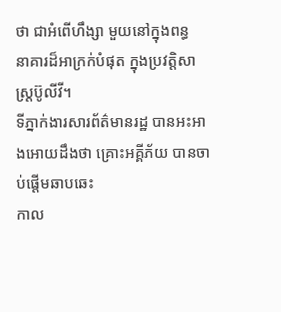ថា ជាអំពើហឹង្សា មួយនៅក្នុងពន្ធ
នាគារដ៏អាក្រក់បំផុត ក្នុងប្រវត្តិសាស្រ្តប៊ូលីវី។
ទីភ្នាក់ងារសារព័ត៌មានរដ្ឋ បានអះអាងអោយដឹងថា គ្រោះអគ្គីភ័យ បានចាប់ផ្តើមឆាបឆេះ
កាល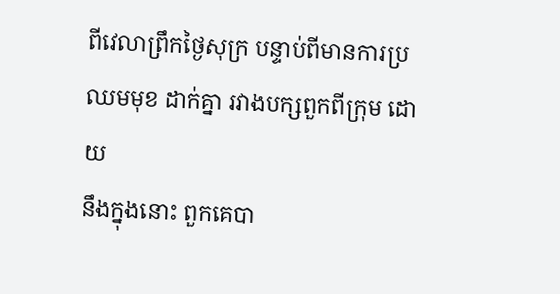ពីវេលាព្រឹកថ្ងៃសុក្រ បន្ទាប់ពីមានការប្រឈមមុខ ដាក់គ្នា រវាងបក្សពួកពីក្រុម ដោយ
នឹងក្នុងនោះ ពួកគេបា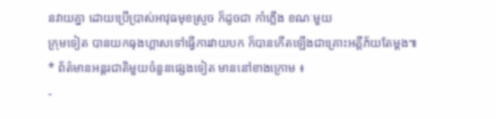នវាយគ្នា ដោយប្រើប្រាស់អាវុធមុខស្រួច ក៏ដូចជា កាំភ្លើង ខណៈមួយ
ក្រុមទៀត បានយកធុងហ្គាសទៅធ្វើការវាយបក ក៏បានកើតឡើងជាគ្រោះអគ្គីភ័យតែម្តង៕
* ព័ត៌មានអន្តរជាតិមួយចំនួនផ្សេងទៀត មាននៅខាងក្រោម ៖
-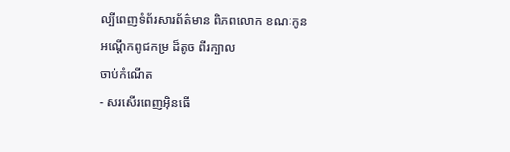ល្បីពេញទំព័រសារព័ត៌មាន ពិភពលោក ខណៈកូនអណ្តើកពូជកម្រ ដ៏តូច ពីរក្បាល
ចាប់កំណើត
- សរសើរពេញអ៊ិនធើ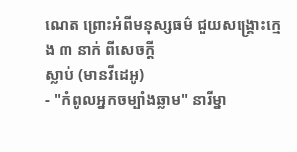ណេត ព្រោះអំពីមនុស្សធម៌ ជួយសង្គ្រោះក្មេង ៣ នាក់ ពីសេចក្តី
ស្លាប់ (មានវីដេអូ)
- "កំពូលអ្នកចម្បាំងឆ្លាម" នារីម្នា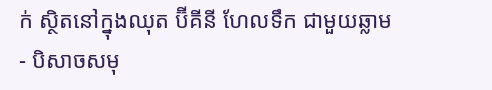ក់ ស្ថិតនៅក្នុងឈុត ប៊ីគីនី ហែលទឹក ជាមួយឆ្លាម
- បិសាចសមុ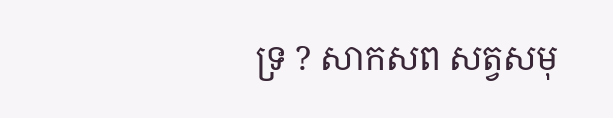ទ្រ ? សាកសព សត្វសមុ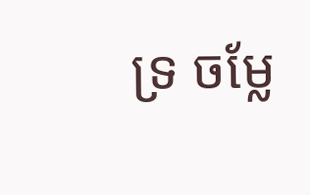ទ្រ ចម្លែ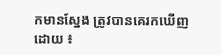កមានស្នែង ត្រូវបានគេរកឃើញ
ដោយ ៖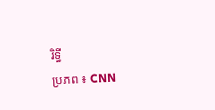រិទ្ធី
ប្រភព ៖ CNN